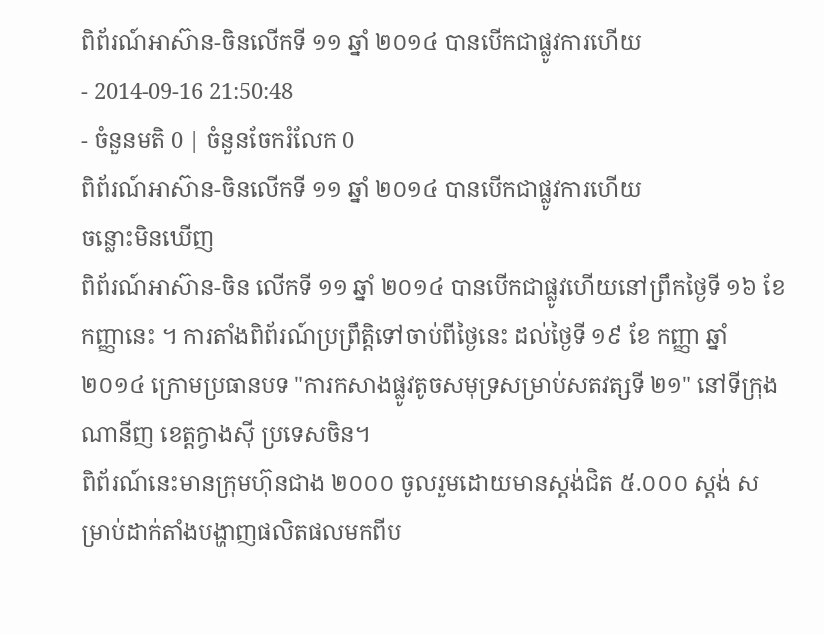ពិព័រណ៍អាស៊ាន-ចិនលើកទី ១១ ឆ្នាំ ២០១៤ បានបើកជាផ្លូវការហើយ
- 2014-09-16 21:50:48
- ចំនួនមតិ 0 | ចំនួនចែករំលែក 0
ពិព័រណ៍អាស៊ាន-ចិនលើកទី ១១ ឆ្នាំ ២០១៤ បានបើកជាផ្លូវការហើយ
ចន្លោះមិនឃើញ
ពិព័រណ៍អាស៊ាន-ចិន លើកទី ១១ ឆ្នាំ ២០១៤ បានបើកជាផ្លូវហើយនៅព្រឹកថ្ងៃទី ១៦ ខែកញ្ញានេះ ។ ការតាំងពិព័រណ៍ប្រព្រឹត្តិទៅចាប់ពីថ្ងៃនេះ ដល់ថ្ងៃទី ១៩ ខែ កញ្ញា ឆ្នាំ២០១៤ ក្រោមប្រធានបទ "ការកសាងផ្លូវតូចសមុទ្រសម្រាប់សតវត្សទី ២១" នៅទីក្រុងណានីញ ខេត្តក្វាងស៊ី ប្រទេសចិន។
ពិព័រណ៍នេះមានក្រុមហ៊ុនជាង ២០០០ ចូលរួមដោយមានស្តង់ជិត ៥.០០០ ស្តង់ សម្រាប់ដាក់តាំងបង្ហាញផលិតផលមកពីប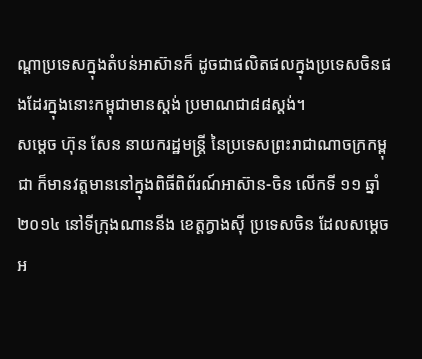ណ្ដាប្រទេសក្នុងតំបន់អាស៊ានក៏ ដូចជាផលិតផលក្នុងប្រទេសចិនផងដែរក្នុងនោះកម្ពុជាមានស្តង់ ប្រមាណជា៨៨ស្តង់។
សម្ដេច ហ៊ុន សែន នាយករដ្ឋមន្ត្រី នៃប្រទេសព្រះរាជាណាចក្រកម្ពុជា ក៏មានវត្តមាននៅក្នុងពិធីពិព័រណ៍អាស៊ាន-ចិន លើកទី ១១ ឆ្នាំ ២០១៤ នៅទីក្រុងណាននីង ខេត្តក្វាងស៊ី ប្រទេសចិន ដែលសម្ដេចអ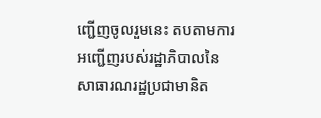ញ្ជើញចូលរួមនេះ តបតាមការអញ្ជើញរបស់រដ្ឋាភិបាលនៃសាធារណរដ្ឋប្រជាមានិត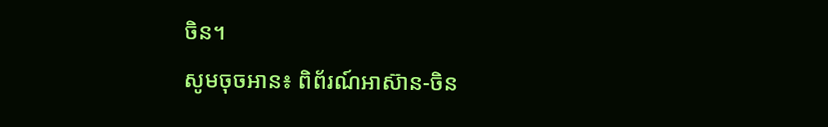ចិន។
សូមចុចអាន៖ ពិព័រណ៍អាស៊ាន-ចិន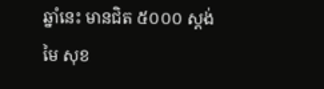ឆ្នាំនេះ មានជិត ៥០០០ ស្តង់
មៃ សុខ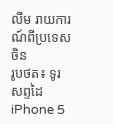លីម រាយការណ៍ពីប្រទេសចិន
រូបថត៖ ទូរសព្ទដៃ iPhone 5